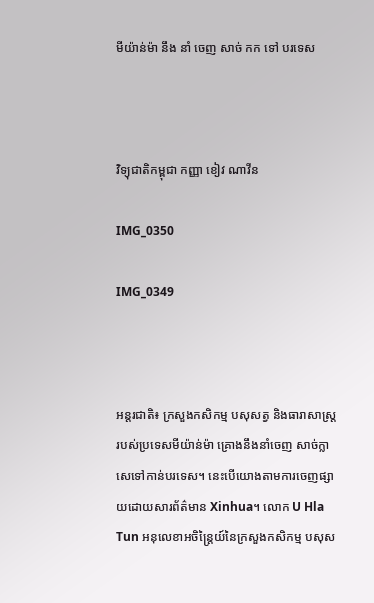មីយ៉ាន់ម៉ា នឹង នាំ ចេញ សាច់ កក ទៅ បរទេស



វិទ្យុជាតិកម្ពុជា កញ្ញា ខៀវ ណាវីន

IMG_0350

IMG_0349



អន្តរជាតិ៖ ក្រសួងកសិកម្ម បសុសត្វ និងធារាសាស្រ្តរបស់ប្រទេសមីយ៉ាន់ម៉ា គ្រោងនឹងនាំចេញ សាច់ក្លាសេទៅកាន់បរទេស។ នេះបើយោងតាមការចេញផ្សាយដោយសារព័ត៌មាន Xinhua។ លោក U Hla Tun អនុលេខាអចិន្ត្រៃយ៍នៃក្រសួងកសិកម្ម បសុស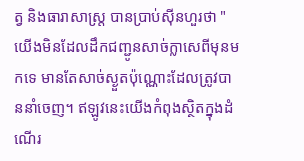ត្វ និងធារាសាស្ត្រ បានប្រាប់ស៊ីនហួរថា "យើងមិនដែលដឹកជញ្ជូនសាច់ក្លាសេពីមុនមកទេ មានតែសាច់ស្ងួតប៉ុណ្ណោះដែលត្រូវបាននាំចេញ។ ឥឡូវនេះយើងកំពុងស្ថិតក្នុងដំណើរ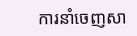ការនាំចេញសា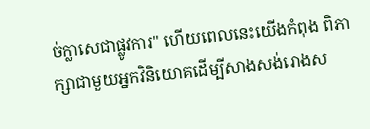ច់ក្លាសេជាផ្លូវការ" ហើយពេលនេះយើងកំពុង ពិភាក្សាជាមួយអ្នកវិនិយោគដើម្បីសាងសង់រោងស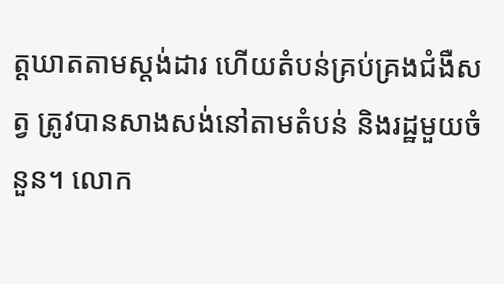ត្តឃាតតាមស្តង់ដារ ហើយតំបន់គ្រប់គ្រងជំងឺសត្វ ត្រូវបានសាងសង់នៅតាមតំបន់ និងរដ្ឋមួយចំនួន។ លោក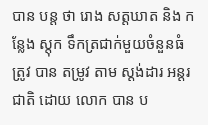បាន បន្ត ថា រោង សត្តឃាត និង កន្លែង ស្តុក ទឹកត្រជាក់មួយចំនួនធំ ត្រូវ បាន តម្រូវ តាម ស្តង់ដារ អន្តរជាតិ ដោយ លោក បាន ប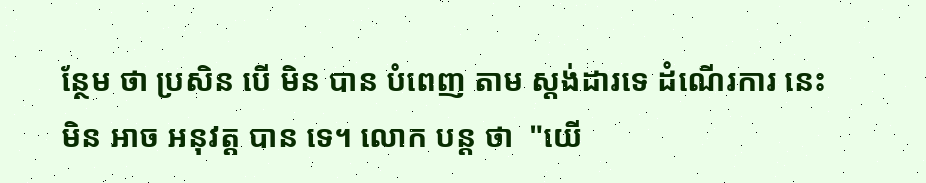ន្ថែម ថា ប្រសិន បើ មិន បាន បំពេញ តាម ស្តង់ដារទេ ដំណើរការ នេះ មិន អាច អនុវត្ត បាន ទេ។ លោក បន្ត ថា  "យើ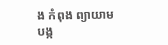ង កំពុង ព្យាយាម បង្ក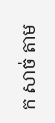ក សាច់ តាម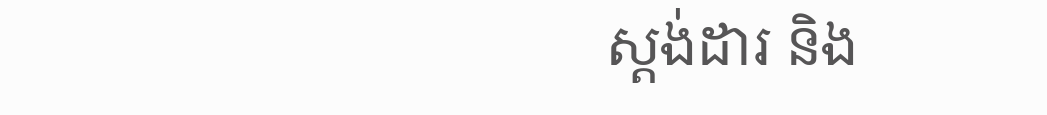ស្តង់ដារ និង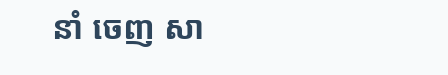នាំ ចេញ សា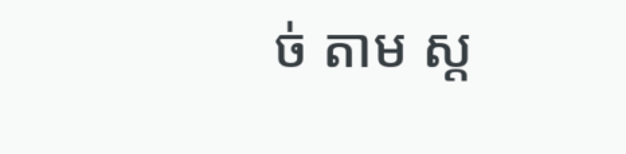ច់ តាម ស្ត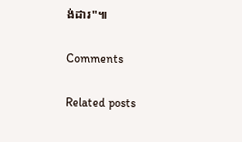ង់ដារ"៕

Comments

Related posts